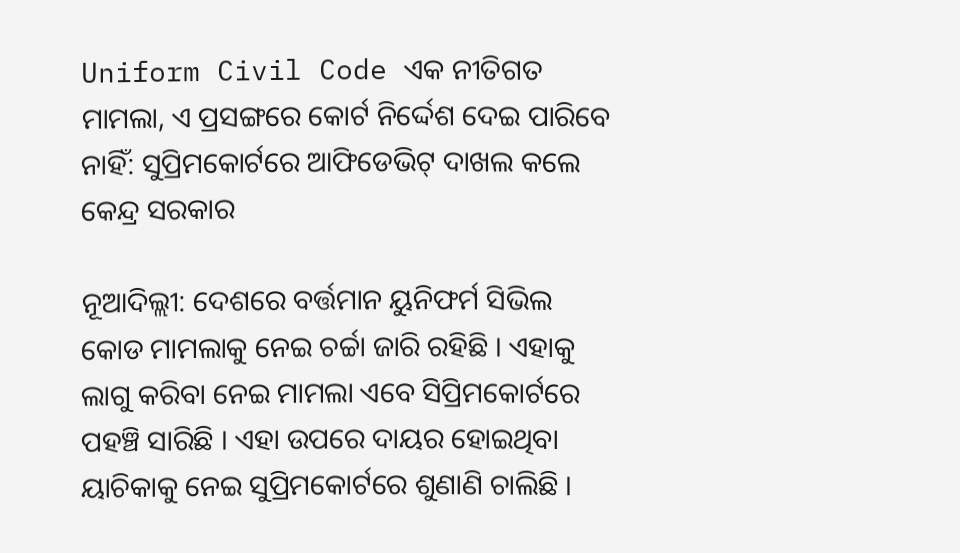Uniform Civil Code ଏକ ନୀତିଗତ ମାମଲା, ଏ ପ୍ରସଙ୍ଗରେ କୋର୍ଟ ନିର୍ଦ୍ଦେଶ ଦେଇ ପାରିବେ ନାହିଁ: ସୁପ୍ରିମକୋର୍ଟରେ ଆଫିଡେଭିଟ୍ ଦାଖଲ କଲେ କେନ୍ଦ୍ର ସରକାର

ନୂଆଦିଲ୍ଲୀ: ଦେଶରେ ବର୍ତ୍ତମାନ ୟୁନିଫର୍ମ ସିଭିଲ କୋଡ ମାମଲାକୁ ନେଇ ଚର୍ଚ୍ଚା ଜାରି ରହିଛି । ଏହାକୁ ଲାଗୁ କରିବା ନେଇ ମାମଲା ଏବେ ସିପ୍ରିମକୋର୍ଟରେ ପହଞ୍ଚି ସାରିଛି । ଏହା ଉପରେ ଦାୟର ହୋଇଥିବା ୟାଚିକାକୁ ନେଇ ସୁପ୍ରିମକୋର୍ଟରେ ଶୁଣାଣି ଚାଲିଛି ।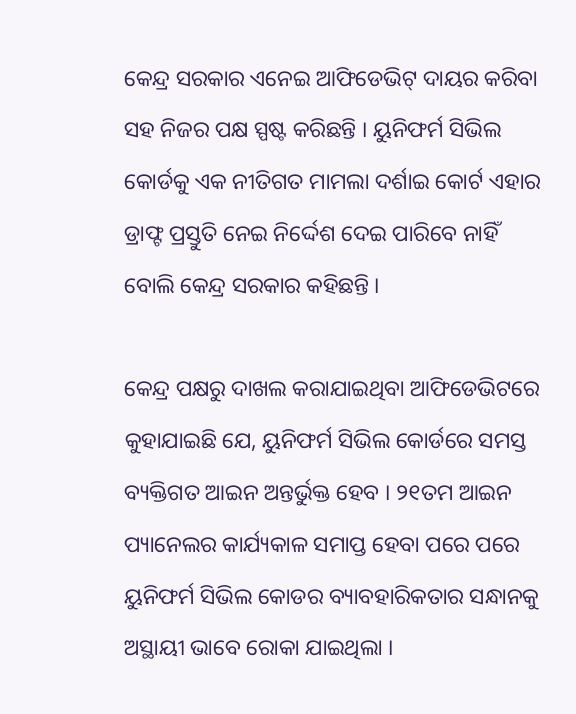କେନ୍ଦ୍ର ସରକାର ଏନେଇ ଆଫିଡେଭିଟ୍ ଦାୟର କରିବା ସହ ନିଜର ପକ୍ଷ ସ୍ପଷ୍ଟ କରିଛନ୍ତି । ୟୁନିଫର୍ମ ସିଭିଲ କୋର୍ଡକୁ ଏକ ନୀତିଗତ ମାମଲା ଦର୍ଶାଇ କୋର୍ଟ ଏହାର ଡ୍ରାଫ୍ଟ ପ୍ରସ୍ତୁତି ନେଇ ନିର୍ଦ୍ଦେଶ ଦେଇ ପାରିବେ ନାହିଁ ବୋଲି କେନ୍ଦ୍ର ସରକାର କହିଛନ୍ତି ।

କେନ୍ଦ୍ର ପକ୍ଷରୁ ଦାଖଲ କରାଯାଇଥିବା ଆଫିଡେଭିଟରେ କୁହାଯାଇଛି ଯେ, ୟୁନିଫର୍ମ ସିଭିଲ କୋର୍ଡରେ ସମସ୍ତ ବ୍ୟକ୍ତିଗତ ଆଇନ ଅନ୍ତର୍ଭୁକ୍ତ ହେବ । ୨୧ତମ ଆଇନ ପ୍ୟାନେଲର କାର୍ଯ୍ୟକାଳ ସମାପ୍ତ ହେବା ପରେ ପରେ ୟୁନିଫର୍ମ ସିଭିଲ କୋଡର ବ୍ୟାବହାରିକତାର ସନ୍ଧାନକୁ ଅସ୍ଥାୟୀ ଭାବେ ରୋକା ଯାଇଥିଲା ।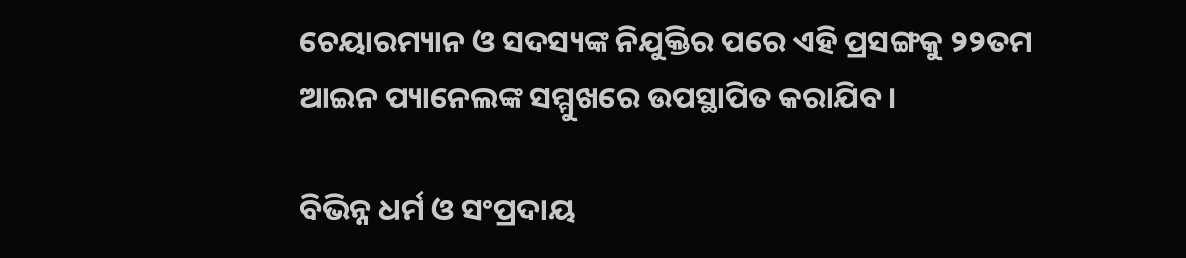ଚେୟାରମ୍ୟାନ ଓ ସଦସ୍ୟଙ୍କ ନିଯୁକ୍ତିର ପରେ ଏହି ପ୍ରସଙ୍ଗକୁ ୨୨ତମ ଆଇନ ପ୍ୟାନେଲଙ୍କ ସମ୍ମୁଖରେ ଉପସ୍ଥାପିତ କରାଯିବ ।

ବିଭିନ୍ନ ଧର୍ମ ଓ ସଂପ୍ରଦାୟ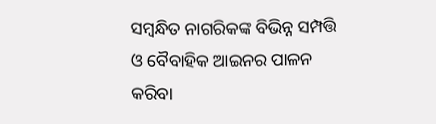ସମ୍ବନ୍ଧିତ ନାଗରିକଙ୍କ ବିଭିନ୍ନ ସମ୍ପତ୍ତି ଓ ବୈବାହିକ ଆଇନର ପାଳନ କରିବା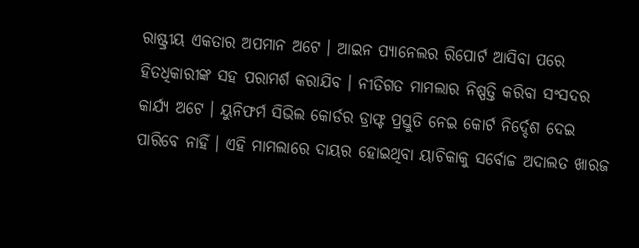ରାଷ୍ଟ୍ରୀୟ ଏକତାର ଅପମାନ ଅଟେ । ଆଇନ ପ୍ୟାନେଲର ରିପୋର୍ଟ ଆସିବା ପରେ ହିତଧିକାରୀଙ୍କ ସହ ପରାମର୍ଶ କରାଯିବ । ନୀତିଗତ ମାମଲାର ନିଷ୍ପତ୍ତି କରିବା ସଂସଦର କାର୍ଯ୍ୟ ଅଟେ । ୟୁନିଫର୍ମ ସିଭିଲ କୋର୍ଡର ଡ୍ରାଫ୍ଟ ପ୍ରସ୍ତୁତି ନେଇ କୋର୍ଟ ନିର୍ଦ୍ଦେଶ ଦେଇ ପାରିବେ ନାହିଁ । ଏହି ମାମଲାରେ ଦାୟର ହୋଇଥିବା ୟାଚିକାକୁ ସର୍ବୋଚ୍ଚ ଅଦାଲତ ଖାରଜ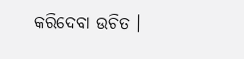କରିଦେବା ଉଚିତ ।